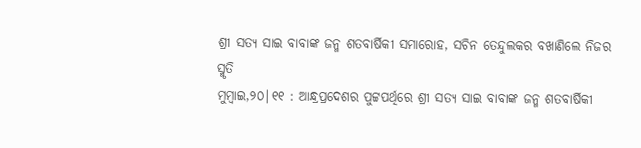ଶ୍ରୀ ସତ୍ୟ ସାଇ ବାବାଙ୍କ ଜନ୍ମ ଶତବାର୍ଷିକୀ ସମାରୋହ, ସଚିନ ତେନ୍ଦୁଲକର ବଖାଣିଲେ ନିଜର ସ୍ମୃତି
ମୁମ୍ବାଇ,୨୦|୧୧ : ଆନ୍ଧ୍ରପ୍ରଦେଶର ପୁଟ୍ଟପର୍ଥିରେ ଶ୍ରୀ ସତ୍ୟ ସାଇ ବାବାଙ୍କ ଜନ୍ମ ଶତବାର୍ଷିକୀ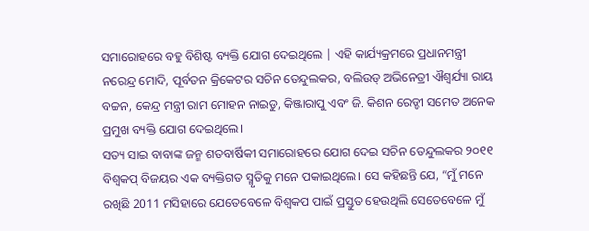ସମାରୋହରେ ବହୁ ବିଶିଷ୍ଟ ବ୍ୟକ୍ତି ଯୋଗ ଦେଇଥିଲେ | ଏହି କାର୍ଯ୍ୟକ୍ରମରେ ପ୍ରଧାନମନ୍ତ୍ରୀ ନରେନ୍ଦ୍ର ମୋଦି, ପୂର୍ବତନ କ୍ରିକେଟର ସଚିନ ତେନ୍ଦୁଲକର, ବଲିଉଡ୍ ଅଭିନେତ୍ରୀ ଐଶ୍ୱର୍ଯ୍ୟା ରାୟ ବଚ୍ଚନ, କେନ୍ଦ୍ର ମନ୍ତ୍ରୀ ରାମ ମୋହନ ନାଇଡୁ, କିଞ୍ଜାରାପୁ ଏବଂ ଜି. କିଶନ ରେଡ୍ଡୀ ସମେତ ଅନେକ ପ୍ରମୁଖ ବ୍ୟକ୍ତି ଯୋଗ ଦେଇଥିଲେ।
ସତ୍ୟ ସାଇ ବାବାଙ୍କ ଜନ୍ମ ଶତବାର୍ଷିକୀ ସମାରୋହରେ ଯୋଗ ଦେଇ ସଚିନ ତେନ୍ଦୁଲକର ୨୦୧୧ ବିଶ୍ୱକପ୍ ବିଜୟର ଏକ ବ୍ୟକ୍ତିଗତ ସ୍ମୃତିକୁ ମନେ ପକାଇଥିଲେ। ସେ କହିଛନ୍ତି ଯେ, “ମୁଁ ମନେ ରଖିଛି 2011 ମସିହାରେ ଯେତେବେଳେ ବିଶ୍ୱକପ ପାଇଁ ପ୍ରସ୍ତୁତ ହେଉଥିଲି ସେତେବେଳେ ମୁଁ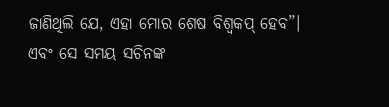ଜାଣିଥିଲି ଯେ, ଏହା ମୋର ଶେଷ ବିଶ୍ୱକପ୍ ହେବ”। ଏବଂ ସେ ସମୟ ସଚିନଙ୍କ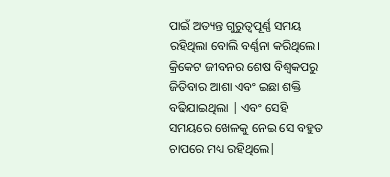ପାଇଁ ଅତ୍ୟନ୍ତ ଗୁରୁତ୍ୱପୂର୍ଣ୍ଣ ସମୟ ରହିଥିଲା ବୋଲି ବର୍ଣ୍ଣନା କରିଥିଲେ। କ୍ରିକେଟ ଜୀବନର ଶେଷ ବିଶ୍ୱକପରୁ ଜିତିବାର ଆଶା ଏବଂ ଇଛା ଶକ୍ତି ବଢିଯାଇଥିଲା | ଏବଂ ସେହି ସମୟରେ ଖେଳକୁ ନେଇ ସେ ବହୁତ ଚାପରେ ମଧ୍ୟ ରହିଥିଲେ|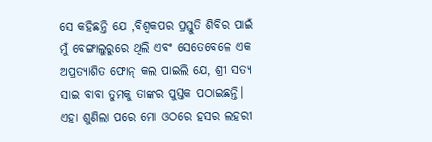ସେ କହିଛନ୍ତି ଯେ ,ବିଶ୍ୱକପର ପ୍ରସ୍ତୁତି ଶିବିର ପାଇଁ ମୁଁ ବେଙ୍ଗାଲୁରୁରେ ଥିଲି ଏବଂ ସେତେବେଳେ ଏକ ଅପ୍ରତ୍ୟାଶିତ ଫୋନ୍ କଲ ପାଇଲି ଯେ, ଶ୍ରୀ ସତ୍ୟ ସାଇ ବାବା ତୁମକୁ ତାଙ୍କର ପୁସ୍ତକ ପଠାଇଛନ୍ତି। ଏହା ଶୁଣିଲା ପରେ ମୋ ଓଠରେ ହସର ଲହରୀ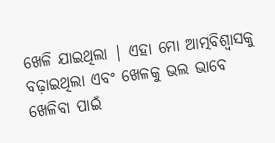ଖେଳି ଯାଇଥିଲା | ଏହା ମୋ ଆତ୍ମବିଶ୍ୱାସକୁ ବଢ଼ାଇଥିଲା ଏବଂ ଖେଳକୁ ଭଲ ଭାବେ ଖେଳିବା ପାଇଁ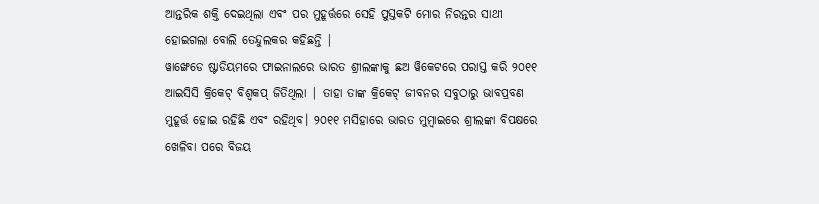ଆନ୍ତରିକ ଶକ୍ତି ଦେଇଥିଲା ଏବଂ ପର ମୁହୂର୍ତ୍ତରେ ସେହି ପୁସ୍ତକଟି ମୋର ନିରନ୍ତର ସାଥୀ ହୋଇଗଲା ବୋଲି ତେନ୍ଦୁଲକର କହିଛନ୍ତି |
ୱାଙ୍ଖେଡେ ଷ୍ଟାଡିୟମରେ ଫାଇନାଲରେ ଭାରତ ଶ୍ରୀଲଙ୍କାକୁ ଛଅ ୱିକେଟରେ ପରାସ୍ତ କରି ୨୦୧୧ ଆଇସିସି କ୍ରିକେଟ୍ ବିଶ୍ୱକପ୍ ଜିତିଥିଲା | ତାହା ତାଙ୍କ କ୍ରିକେଟ୍ ଜୀବନର ସବୁଠାରୁ ଭାବପ୍ରବଣ ମୁହୂର୍ତ୍ତ ହୋଇ ରହିଛି ଏବଂ ରହିଥିବ। ୨୦୧୧ ମସିହାରେ ଭାରତ ମୁମ୍ବାଇରେ ଶ୍ରୀଲଙ୍କା ବିପକ୍ଷରେ ଖେଳିବା ପରେ ବିଜୟ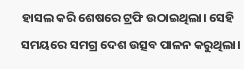ହାସଲ କରି ଶେଷରେ ଟ୍ରଫି ଉଠାଇଥିଲା। ସେହି ସମୟରେ ସମଗ୍ର ଦେଶ ଉତ୍ସବ ପାଳନ କରୁଥିଲା।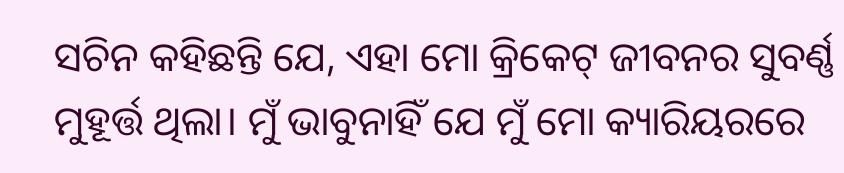ସଚିନ କହିଛନ୍ତି ଯେ, ଏହା ମୋ କ୍ରିକେଟ୍ ଜୀବନର ସୁବର୍ଣ୍ଣ ମୁହୂର୍ତ୍ତ ଥିଲା। ମୁଁ ଭାବୁନାହିଁ ଯେ ମୁଁ ମୋ କ୍ୟାରିୟରରେ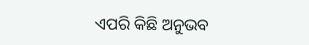ଏପରି କିଛି ଅନୁଭବ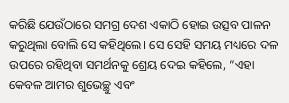କରିଛି ଯେଉଁଠାରେ ସମଗ୍ର ଦେଶ ଏକାଠି ହୋଇ ଉତ୍ସବ ପାଳନ କରୁଥିଲା ବୋଲି ସେ କହିଥିଲେ। ସେ ସେହି ସମୟ ମଧ୍ୟରେ ଦଳ ଉପରେ ରହିଥିବା ସମର୍ଥନକୁ ଶ୍ରେୟ ଦେଇ କହିଲେ, “ଏହା କେବଳ ଆମର ଶୁଭେଚ୍ଛୁ ଏବଂ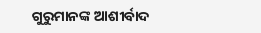ଗୁରୁମାନଙ୍କ ଆଶୀର୍ବାଦ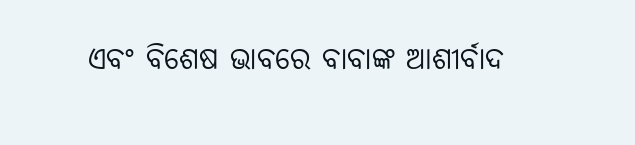ଏବଂ ବିଶେଷ ଭାବରେ ବାବାଙ୍କ ଆଶୀର୍ବାଦ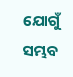ଯୋଗୁଁ ସମ୍ଭବ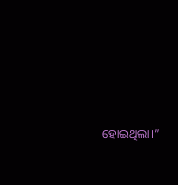ହୋଇଥିଲା।”